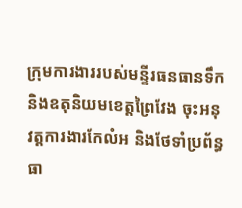ក្រុមការងាររបស់មន្ទីរធនធានទឹក និងឧតុនិយមខេត្តព្រៃវែង ចុះអនុវត្តការងារកែលំអ និងថែទាំប្រព័ន្ធធា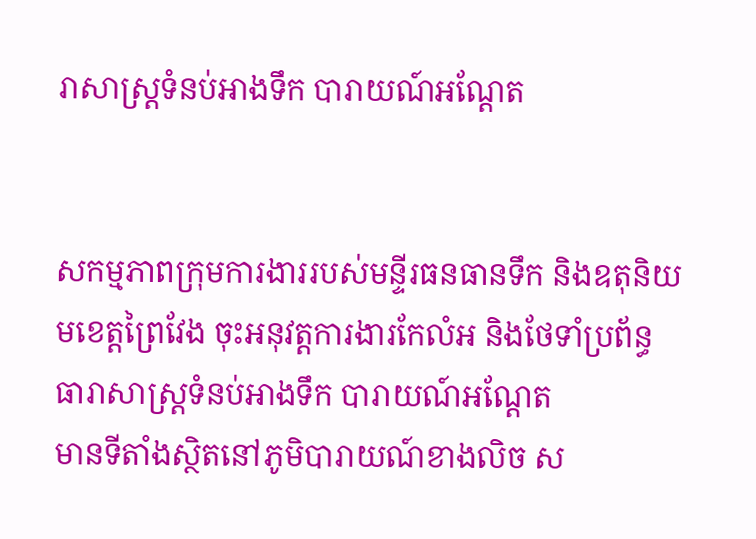រាសាស្ត្រទំនប់អាងទឹក បារាយណ៍អណ្តែត


សកម្មភាពក្រុមការងាររបស់មន្ទីរធនធានទឹក និងឧតុនិយមខេត្តព្រៃវែង ចុះអនុវត្តការងារកែលំអ និងថែទាំប្រព័ន្ធធារាសាស្ត្រទំនប់អាងទឹក បារាយណ៍អណ្តែត
មានទីតាំងស្ថិតនៅភូមិបារាយណ៍ខាងលិច ស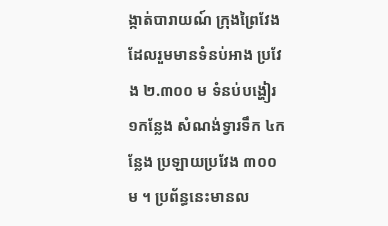ង្កាត់បារាយណ៍ ក្រុងព្រៃវែង ដែលរួមមានទំនប់អាង ប្រវែង ២.៣០០ ម ទំនប់បង្ហៀរ ១កន្លែង សំណង់ទ្វារទឹក ៤កន្លែង ប្រឡាយប្រវែង ៣០០ ម ។ ប្រព័ន្ធនេះមានល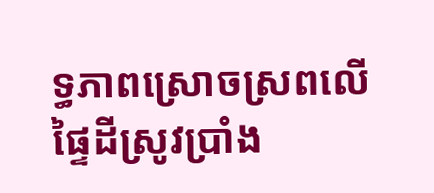ទ្ធភាពស្រោចស្រពលើផ្ទៃដីស្រូវប្រាំង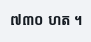៧៣០ ហត ។